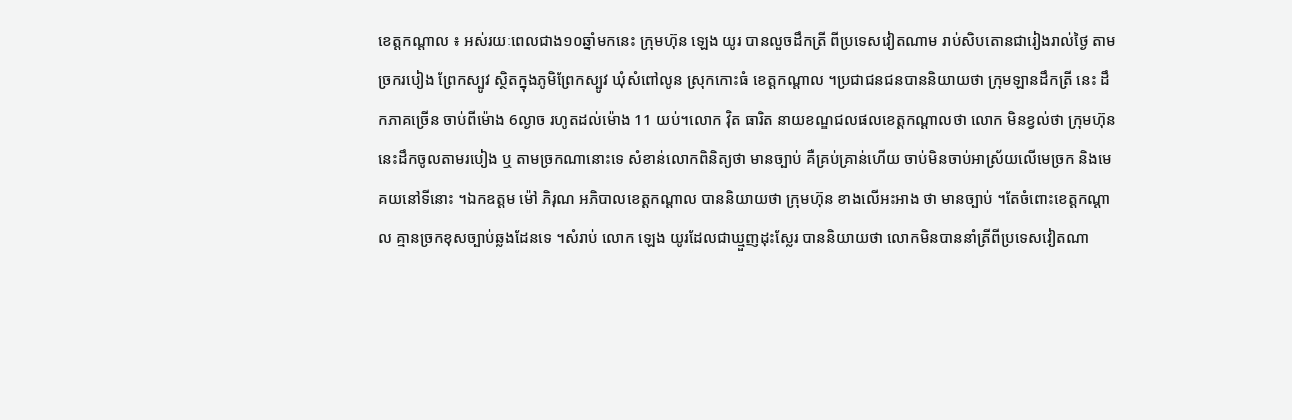ខេត្តកណ្តាល ៖ អស់រយៈពេលជាង១០ឆ្នាំមកនេះ ក្រុមហ៊ុន ឡេង យូរ បានលួចដឹកត្រី ពីប្រទេសវៀតណាម រាប់សិបតោនជារៀងរាល់ថ្ងៃ តាមច្រករបៀង ព្រែកស្បូវ ស្ថិតក្នុងភូមិព្រែកស្បូវ ឃុំសំពៅលូន ស្រុកកោះធំ ខេត្តកណ្តាល ។ប្រជាជនជនបាននិយាយថា ក្រុមឡានដឹកត្រី នេះ ដឹកភាគច្រើន ចាប់ពីម៉ោង 6ល្ងាច រហូតដល់ម៉ោង 11 យប់។លោក វ៉ិត ធារិត នាយខណ្ឌជលផលខេត្តកណ្តាលថា លោក មិនខ្វល់ថា ក្រុមហ៊ុននេះដឹកចូលតាមរបៀង ឬ តាមច្រកណានោះទេ សំខាន់លោកពិនិត្យថា មានច្បាប់ គឺគ្រប់គ្រាន់ហើយ ចាប់មិនចាប់អាស្រ័យលើមេច្រក និងមេគយនៅទីនោះ ។ឯកឧត្តម ម៉ៅ ភិរុណ អភិបាលខេត្តកណ្តាល បាននិយាយថា ក្រុមហ៊ុន ខាងលើអះអាង ថា មានច្បាប់ ។តែចំពោះខេត្តកណ្តាល គ្មានច្រកខុសច្បាប់ឆ្លងដែនទេ ។សំរាប់ លោក ឡេង យូរដែលជាឃ្មួញដុះស្លែរ បាននិយាយថា លោកមិនបាននាំត្រីពីប្រទេសវៀតណា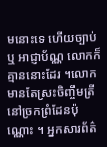មនោះទេ ហើយច្បាប់ ឬ អាជ្ញាប័ណ្ណ លោកក៏គ្មាននោះដែរ ។លោកមានតែស្រះចិញ្ចឹមត្រី នៅច្រកព្រំដែនប៉ុណ្ណោះ ។ អ្នកសារព័ត៌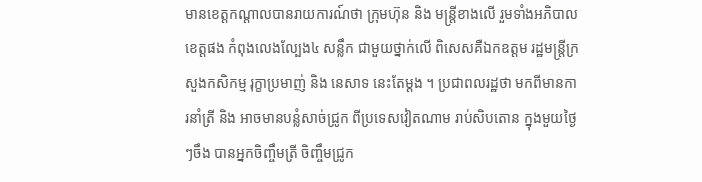មានខេត្តកណ្តាលបានរាយការណ៍ថា ក្រុមហ៊ុន និង មន្រ្តីខាងលើ រួមទាំងអភិបាលខេត្តផង កំពុងលេងល្បែង៤ សន្លឹក ជាមួយថ្នាក់លើ ពិសេសគឺឯកឧត្តម រដ្ឋមន្រ្តីក្រសួងកសិកម្ម រុក្ខាប្រមាញ់ និង នេសាទ នេះតែម្តង ។ ប្រជាពលរដ្ឋថា មកពីមានការនាំត្រី និង អាចមានបន្លំសាច់ជ្រូក ពីប្រទេសវៀតណាម រាប់សិបតោន ក្នុងមួយថ្ងៃៗចឹង បានអ្នកចិញ្ចឹមត្រី ចិញ្ចឹមជ្រូក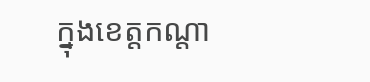ក្នុងខេត្តកណ្តា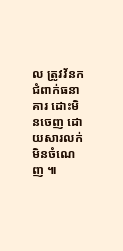ល ត្រូវវ័នក ជំពាក់ធនាគារ ដោះមិនចេញ ដោយសារលក់មិនចំណេញ ៕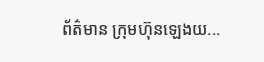ព័ត៌មាន ក្រុមហ៊ុនឡេងយ...